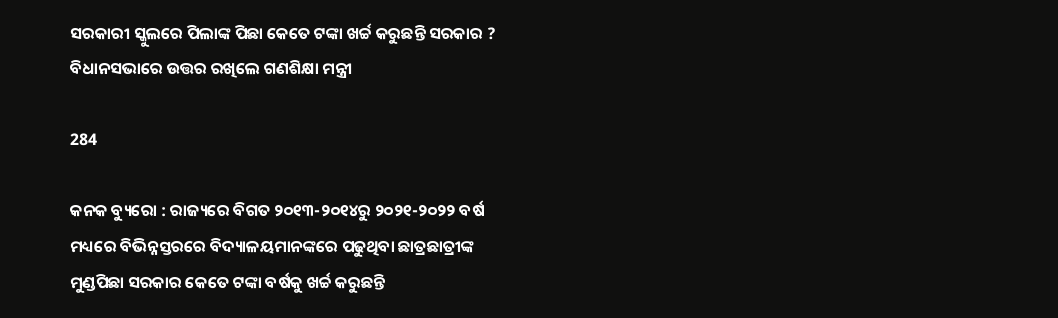ସରକାରୀ ସ୍କୁଲରେ ପିଲାଙ୍କ ପିଛା କେତେ ଟଙ୍କା ଖର୍ଚ୍ଚ କରୁଛନ୍ତି ସରକାର ? ବିଧାନସଭାରେ ଉତ୍ତର ରଖିଲେ ଗଣଶିକ୍ଷା ମନ୍ତ୍ରୀ

284

କନକ ବ୍ୟୁରୋ : ରାଜ୍ୟରେ ବିଗତ ୨୦୧୩-୨୦୧୪ରୁ ୨୦୨୧-୨୦୨୨ ବର୍ଷ ମଧ୍ୟରେ ବିଭିନ୍ନସ୍ତରରେ ବିଦ୍ୟାଳୟମାନଙ୍କରେ ପଢୁଥିବା ଛାତ୍ରଛାତ୍ରୀଙ୍କ ମୁଣ୍ଡପିଛା ସରକାର କେତେ ଟଙ୍କା ବର୍ଷକୁ ଖର୍ଚ୍ଚ କରୁଛନ୍ତି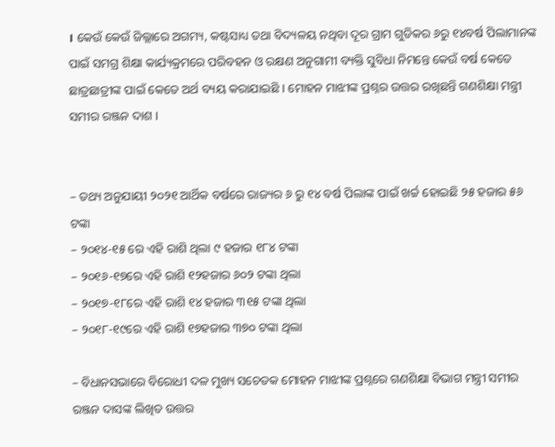। କେଉଁ କେଉଁ ଜିଲ୍ଲାରେ ଅଗମ୍ୟ, କଷ୍ଟସାଧ୍ୟ ତଥା ବିଦ୍ୟଳୟ ନଥିବା ଦୂର ଗ୍ରାମ ଗୁଡିକର ୬ରୁ ୧୪ବର୍ଷ ପିଲାମାନଙ୍କ ପାଇଁ ସମଗ୍ର ଶିକ୍ଷା କାର୍ଯ୍ୟକ୍ରମରେ ପରିବହନ ଓ ରକ୍ଷଣ ଅନୁଗାମୀ ବ୍ୟକ୍ତି ସୁବିଧା ନିମନ୍ତେ କେଉଁ ବର୍ଷ କେତେ ଛାତ୍ରଛାତ୍ରୀଙ୍କ ପାଇଁ କେତେ ଅର୍ଥ ବ୍ୟୟ କରାଯାଇଛି । ମୋହନ ମାଝୀଙ୍କ ପ୍ରଶ୍ନର ଉତ୍ତର ରଖିଛନ୍ତି ଗଣଶିକ୍ଷା ମନ୍ତ୍ରୀ ସମୀର ରଞ୍ଜନ ଦାଶ ।


– ତଥ୍ୟ ଅନୁଯାୟୀ ୨୦୨୧ ଆର୍ଥିକ ବର୍ଷରେ ରାଜ୍ୟର ୬ ରୁ ୧୪ ବର୍ଷ ପିଲାଙ୍କ ପାଇଁ ଖର୍ଚ୍ଚ ହୋଇଛି ୨୫ ହଜାର ୫୬ ଟଙ୍କା
– ୨୦୧୪-୧୫ ରେ ଏହି ରାଶି ଥିଲା ୯ ହଜାର ୧୮୪ ଟଙ୍କା
– ୨୦୧୬-୧୭ରେ ଏହି ରାଶି ୧୨ହଜାର ୬୦୨ ଟଙ୍କା ଥିଲା
– ୨୦୧୭-୧୮ରେ ଏହି ରାଶି ୧୪ ହଜାର ୩୧୫ ଟଙ୍କା ଥିଲା
– ୨୦୧୮-୧୯ରେ ଏହି ରାଶି ୧୭ହଜାର ୩୭୦ ଟଙ୍କା ଥିଲା

– ବିଧାନସଭାରେ ବିରୋଧୀ ଦଳ ମୁଖ୍ୟ ସଚେତକ ମୋହନ ମାଝୀଙ୍କ ପ୍ରଶ୍ନରେ ଗଣଶିକ୍ଷା ବିଭାଗ ମନ୍ତ୍ରୀ ସମୀର ରଞ୍ଜନ ଦାସଙ୍କ ଲିଖିତ ଉତ୍ତର